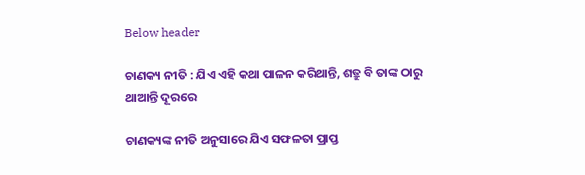Below header

ଚାଣକ୍ୟ ନୀତି : ଯିଏ ଏହି କଥା ପାଳନ କରିଥାନ୍ତି, ଶତ୍ରୁ ବି ତାଙ୍କ ଠାରୁ ଥାଆନ୍ତି ଦୂରରେ

ଚାଣକ୍ୟଙ୍କ ନୀତି ଅନୁସାରେ ଯିଏ ସଫଳତା ପ୍ରାପ୍ତ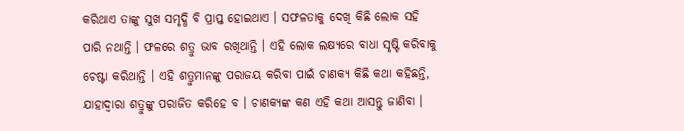କରିଥାଏ ତାଙ୍କୁ ସୁଖ ସମୃଦ୍ଧି ବି ପ୍ରାପ୍ତ ହୋଇଥାଏ । ସଫଳତାକୁ ଦେଖି କିଛି ଲୋକ ସହି ପାରି ନଥାନ୍ତି । ଫଳରେ ଶତ୍ରୁ ଭାବ ରଖିଥାନ୍ତି । ଏହି ଲୋକ ଲକ୍ଷ୍ୟରେ ବାଧା ସୃଷ୍ଟି କରିବାକୁ ଚେଷ୍ଟା କରିଥାନ୍ତି । ଏହି ଶତ୍ରୁମାନଙ୍କୁ ପରାଜୟ କରିବା ପାଇଁ ଚାଣକ୍ୟ କିଛି କଥା କହିଛନ୍ତି, ଯାହାଦ୍ୱାରା ଶତ୍ରୁଙ୍କୁ ପରାଜିତ କରିହେ ବ । ଚାଣକ୍ୟଙ୍କ କଣ ଏହି କଥା ଆସନ୍ତୁ ଜାଣିବା ।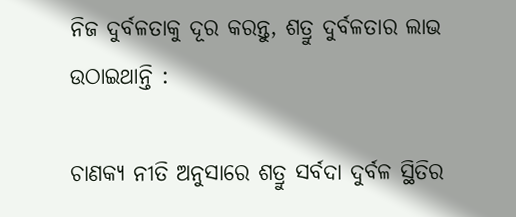ନିଜ ଦୁର୍ବଳତାକୁ ଦୂର କରନ୍ତୁ, ଶତ୍ରୁ ଦୁର୍ବଳତାର ଲାଭ ଉଠାଇଥାନ୍ତି :

ଚାଣକ୍ୟ ନୀତି ଅନୁସାରେ ଶତ୍ରୁ ସର୍ବଦା ଦୁର୍ବଳ ସ୍ଥିତିର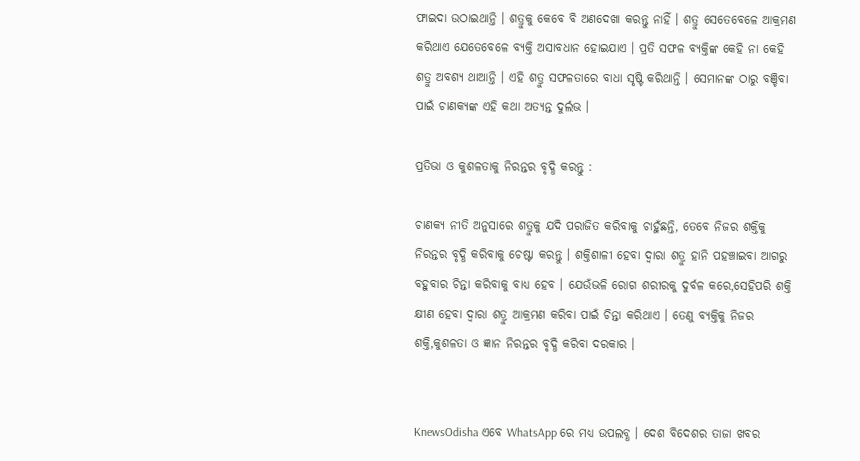ଫାଇଦା ଉଠାଇଥାନ୍ତି । ଶତ୍ରୁକୁ କେବେ ବି ଅଣଦେଖା କରନ୍ତୁ ନାହିଁ । ଶତ୍ରୁ ସେତେବେଳେ ଆକ୍ରମଣ କରିଥାଏ ଯେତେବେଳେ ବ୍ୟକ୍ତି ଅସାବଧାନ ହୋଇଯାଏ । ପ୍ରତି ସଫଳ ବ୍ୟକ୍ତିଙ୍କ କେହି ନା କେହି ଶତ୍ରୁ ଅବଶ୍ୟ ଥାଆନ୍ତି । ଏହି ଶତ୍ରୁ ସଫଳତାରେ ବାଧା ସୃଷ୍ଟି କରିଥାନ୍ତି । ସେମାନଙ୍କ ଠାରୁ ବଞ୍ଚିବା ପାଇଁ ଚାଣକ୍ୟଙ୍କ ଏହି କଥା ଅତ୍ୟନ୍ତ ଦୁର୍ଲଭ ।

ପ୍ରତିଭା ଓ କୁଶଳତାକୁ ନିରନ୍ତର ବୃଦ୍ଧି କରନ୍ତୁ :

ଚାଣକ୍ୟ ନୀତି ଅନୁସାରେ ଶତ୍ରୁକୁ ଯଦି ପରାଜିତ କରିବାକୁ ଚାହୁଁଛନ୍ତି, ତେବେ ନିଜର ଶକ୍ତିକୁ ନିରନ୍ତର ବୃଦ୍ଧି କରିବାକୁ ଚେଷ୍ଟା କରନ୍ତୁ । ଶକ୍ତିଶାଳୀ ହେବା ଦ୍ୱାରା ଶତ୍ରୁ ହାନି ପହଞ୍ଚାଇବା ଆଗରୁ ବହୁବାର ଚିନ୍ତା କରିବାକୁ ବାଧ୍ୟ ହେବ । ଯେଉଁଭଳି ରୋଗ ଶରୀରକୁ ଦୁର୍ବଳ କରେ,ସେହିପରି ଶକ୍ତି କ୍ଷୀଣ ହେବା ଦ୍ୱାରା ଶତ୍ରୁ ଆକ୍ରମଣ କରିବା ପାଇଁ ଚିନ୍ତା କରିଥାଏ । ତେଣୁ ବ୍ୟକ୍ତିକୁ ନିଜର ଶକ୍ତି,କୁଶଳତା ଓ ଜ୍ଞାନ ନିରନ୍ତର ବୃଦ୍ଧି କରିବା ଦରକାର ।


KnewsOdisha ଏବେ WhatsApp ରେ ମଧ୍ୟ ଉପଲବ୍ଧ । ଦେଶ ବିଦେଶର ତାଜା ଖବର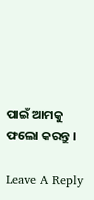ପାଇଁ ଆମକୁ ଫଲୋ କରନ୍ତୁ ।

Leave A Reply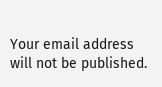Your email address will not be published.